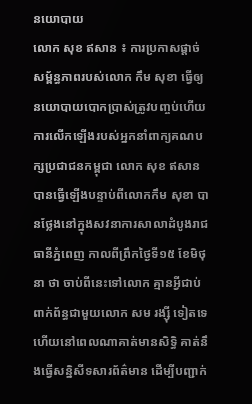នយោបាយ
លោក សុខ ឥសាន ៖ ការប្រកាសផ្តាច់សម្ព័ន្ធភាពរបស់លោក កឹម សុខា ធ្វើឲ្យនយោបាយបោកប្រាស់ត្រូវបញ្ចប់ហើយ
ការលើកឡើងរបស់អ្នកនាំពាក្យគណបក្សប្រជាជនកម្ពុជា លោក សុខ ឥសាន បានធ្វើឡើងបន្ទាប់ពីលោកកឹម សុខា បានថ្លែងនៅក្នុងសវនាការសាលាដំបូងរាជធានីភ្នំពេញ កាលពីព្រឹកថ្ងៃទី១៥ ខែមិថុនា ថា ចាប់ពីនេះទៅលោក គ្មានអ្វីជាប់ពាក់ព័ន្ធជាមួយលោក សម រង្ស៊ី ទៀតទេ ហើយនៅពេលណាគាត់មានសិទ្ធិ គាត់នឹងធ្វើសន្និសីទសារព័ត៌មាន ដើម្បីបញ្ជាក់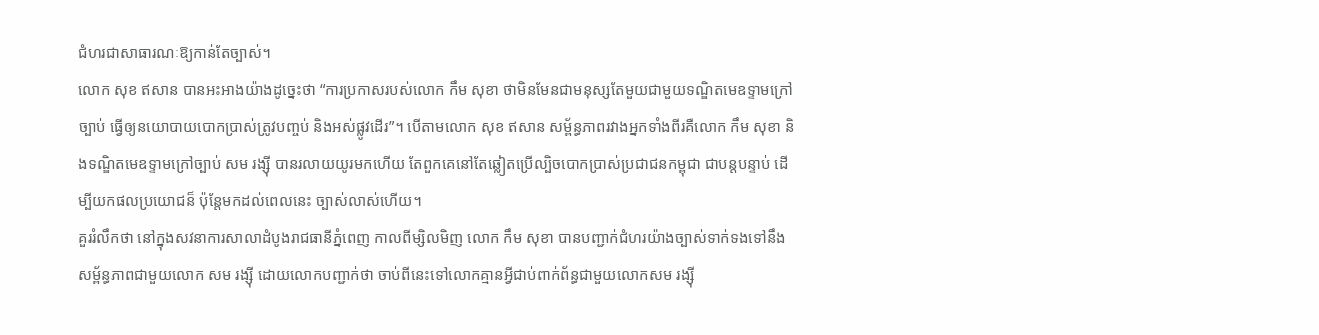ជំហរជាសាធារណៈឱ្យកាន់តែច្បាស់។
លោក សុខ ឥសាន បានអះអាងយ៉ាងដូច្នេះថា “ការប្រកាសរបស់លោក កឹម សុខា ថាមិនមែនជាមនុស្សតែមួយជាមួយទណ្ឌិតមេឧទ្ទាមក្រៅច្បាប់ ធ្វើឲ្យនយោបាយបោកប្រាស់ត្រូវបញ្ចប់ និងអស់ផ្លូវដើរ”។ បើតាមលោក សុខ ឥសាន សម្ព័ន្ធភាពរវាងអ្នកទាំងពីរគឺលោក កឹម សុខា និងទណ្ឌិតមេឧទ្ទាមក្រៅច្បាប់ សម រង្ស៊ី បានរលាយយូរមកហើយ តែពួកគេនៅតែឆ្លៀតប្រើល្បិចបោកប្រាស់ប្រជាជនកម្ពុជា ជាបន្តបន្ទាប់ ដើម្បីយកផលប្រយោជន៏ ប៉ុន្តែមកដល់ពេលនេះ ច្បាស់លាស់ហើយ។
គួររំលឹកថា នៅក្នុងសវនាការសាលាដំបូងរាជធានីភ្នំពេញ កាលពីម្សិលមិញ លោក កឹម សុខា បានបញ្ជាក់ជំហរយ៉ាងច្បាស់ទាក់ទងទៅនឹងសម្ព័ន្ធភាពជាមួយលោក សម រង្ស៊ី ដោយលោកបញ្ជាក់ថា ចាប់ពីនេះទៅលោកគ្មានអ្វីជាប់ពាក់ព័ន្ធជាមួយលោកសម រង្ស៊ី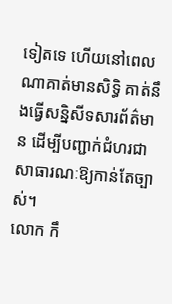ទៀតទេ ហើយនៅពេលណាគាត់មានសិទ្ធិ គាត់នឹងធ្វើសន្និសីទសារព័ត៌មាន ដើម្បីបញ្ជាក់ជំហរជាសាធារណៈឱ្យកាន់តែច្បាស់។
លោក កឹ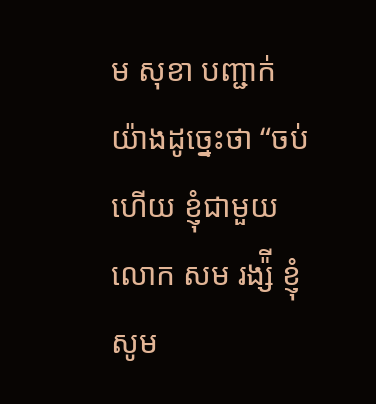ម សុខា បញ្ជាក់យ៉ាងដូច្នេះថា “ចប់ហើយ ខ្ញុំជាមួយលោក សម រង្ស៉ី ខ្ញុំសូម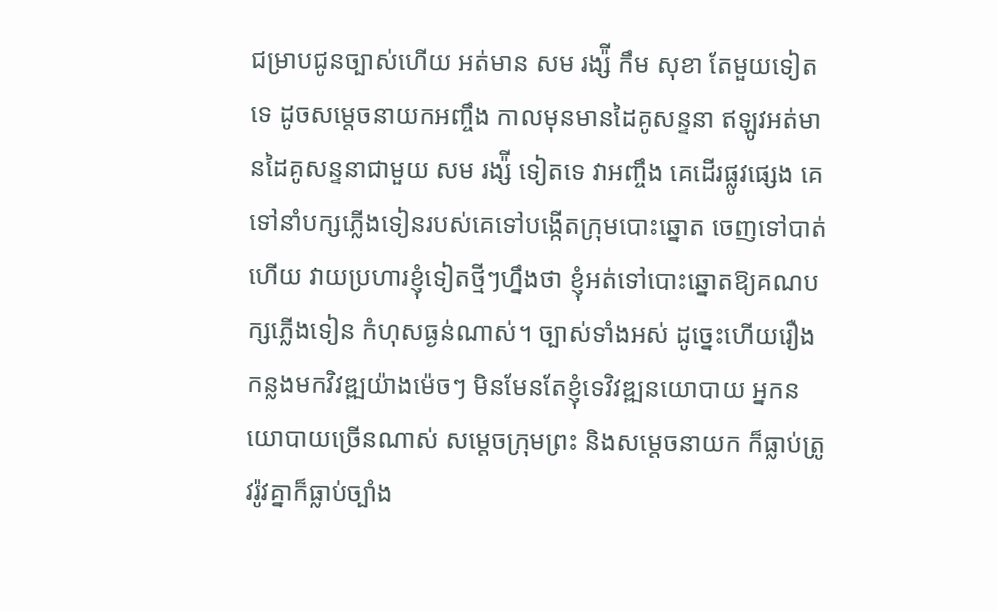ជម្រាបជូនច្បាស់ហើយ អត់មាន សម រង្ស៉ី កឹម សុខា តែមួយទៀតទេ ដូចសម្តេចនាយកអញ្ចឹង កាលមុនមានដៃគូសន្ទនា ឥឡូវអត់មានដៃគូសន្ទនាជាមួយ សម រង្ស៉ី ទៀតទេ វាអញ្ចឹង គេដើរផ្លូវផ្សេង គេទៅនាំបក្សភ្លើងទៀនរបស់គេទៅបង្កើតក្រុមបោះឆ្នោត ចេញទៅបាត់ហើយ វាយប្រហារខ្ញុំទៀតថ្មីៗហ្នឹងថា ខ្ញុំអត់ទៅបោះឆ្នោតឱ្យគណបក្សភ្លើងទៀន កំហុសធ្ងន់ណាស់។ ច្បាស់ទាំងអស់ ដូច្នេះហើយរឿងកន្លងមកវិវឌ្ឍយ៉ាងម៉េចៗ មិនមែនតែខ្ញុំទេវិវឌ្ឍនយោបាយ អ្នកនយោបាយច្រើនណាស់ សម្តេចក្រុមព្រះ និងសម្តេចនាយក ក៏ធ្លាប់ត្រូវរ៉ូវគ្នាក៏ធ្លាប់ច្បាំង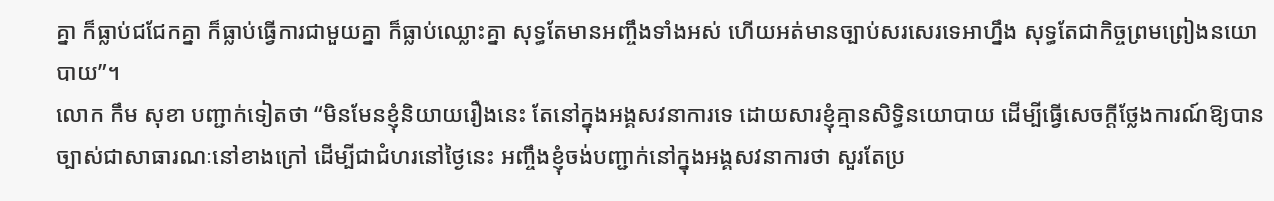គ្នា ក៏ធ្លាប់ជជែកគ្នា ក៏ធ្លាប់ធ្វើការជាមួយគ្នា ក៏ធ្លាប់ឈ្លោះគ្នា សុទ្ធតែមានអញ្ចឹងទាំងអស់ ហើយអត់មានច្បាប់សរសេរទេអាហ្នឹង សុទ្ធតែជាកិច្ចព្រមព្រៀងនយោបាយ”។
លោក កឹម សុខា បញ្ជាក់ទៀតថា “មិនមែនខ្ញុំនិយាយរឿងនេះ តែនៅក្នុងអង្គសវនាការទេ ដោយសារខ្ញុំគ្មានសិទ្ធិនយោបាយ ដើម្បីធ្វើសេចក្តីថ្លែងការណ៍ឱ្យបានច្បាស់ជាសាធារណៈនៅខាងក្រៅ ដើម្បីជាជំហរនៅថ្ងៃនេះ អញ្ចឹងខ្ញុំចង់បញ្ជាក់នៅក្នុងអង្គសវនាការថា សួរតែប្រ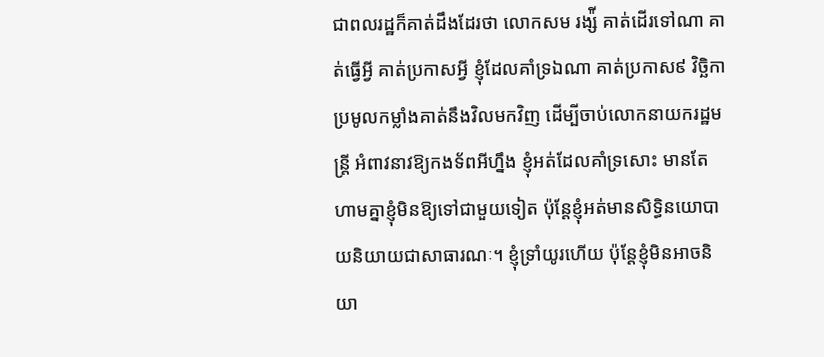ជាពលរដ្ឋក៏គាត់ដឹងដែរថា លោកសម រង្ស៉ី គាត់ដើរទៅណា គាត់ធ្វើអ្វី គាត់ប្រកាសអ្វី ខ្ញុំដែលគាំទ្រឯណា គាត់ប្រកាស៩ វិច្ឆិកា ប្រមូលកម្លាំងគាត់នឹងវិលមកវិញ ដើម្បីចាប់លោកនាយករដ្ឋមន្ត្រី អំពាវនាវឱ្យកងទ័ពអីហ្នឹង ខ្ញុំអត់ដែលគាំទ្រសោះ មានតែហាមគ្នាខ្ញុំមិនឱ្យទៅជាមួយទៀត ប៉ុន្តែខ្ញុំអត់មានសិទ្ធិនយោបាយនិយាយជាសាធារណៈ។ ខ្ញុំទ្រាំយូរហើយ ប៉ុន្តែខ្ញុំមិនអាចនិយា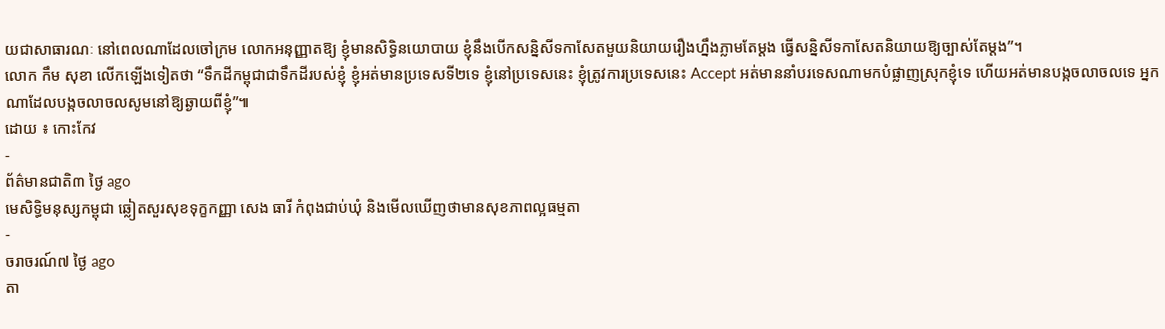យជាសាធារណៈ នៅពេលណាដែលចៅក្រម លោកអនុញ្ញាតឱ្យ ខ្ញុំមានសិទ្ធិនយោបាយ ខ្ញុំនឹងបើកសន្និសីទកាសែតមួយនិយាយរឿងហ្នឹងភ្លាមតែម្តង ធ្វើសន្និសីទកាសែតនិយាយឱ្យច្បាស់តែម្តង”។
លោក កឹម សុខា លើកឡើងទៀតថា “ទឹកដីកម្ពុជាជាទឹកដីរបស់ខ្ញុំ ខ្ញុំអត់មានប្រទេសទី២ទេ ខ្ញុំនៅប្រទេសនេះ ខ្ញុំត្រូវការប្រទេសនេះ Accept អត់មាននាំបរទេសណាមកបំផ្លាញស្រុកខ្ញុំទេ ហើយអត់មានបង្កចលាចលទេ អ្នកណាដែលបង្កចលាចលសូមនៅឱ្យឆ្ងាយពីខ្ញុំ”៕
ដោយ ៖ កោះកែវ
-
ព័ត៌មានជាតិ៣ ថ្ងៃ ago
មេសិទ្ធិមនុស្សកម្ពុជា ឆ្លៀតសួរសុខទុក្ខកញ្ញា សេង ធារី កំពុងជាប់ឃុំ និងមើលឃើញថាមានសុខភាពល្អធម្មតា
-
ចរាចរណ៍៧ ថ្ងៃ ago
តា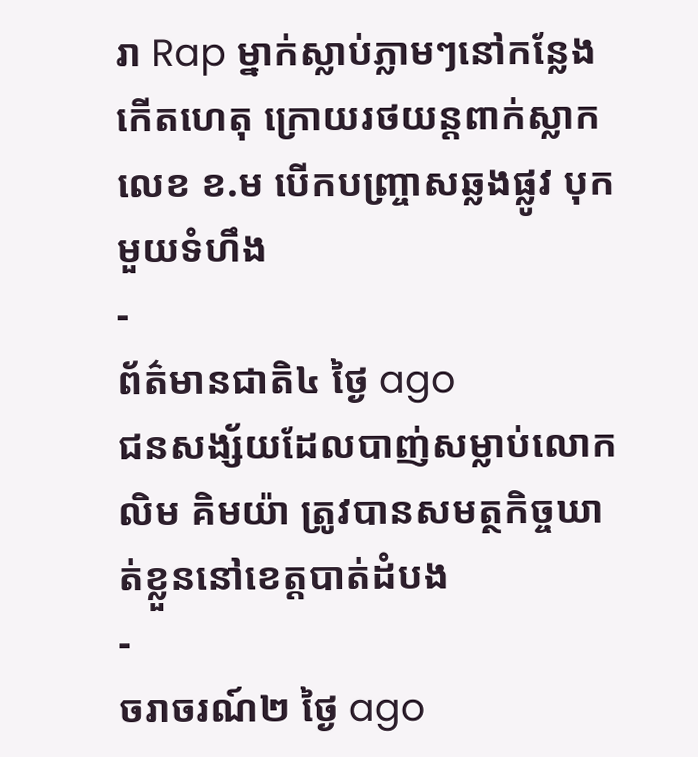រា Rap ម្នាក់ស្លាប់ភ្លាមៗនៅកន្លែងកើតហេតុ ក្រោយរថយន្ដពាក់ស្លាកលេខ ខ.ម បើកបញ្ច្រាសឆ្លងផ្លូវ បុកមួយទំហឹង
-
ព័ត៌មានជាតិ៤ ថ្ងៃ ago
ជនសង្ស័យដែលបាញ់សម្លាប់លោក លិម គិមយ៉ា ត្រូវបានសមត្ថកិច្ចឃាត់ខ្លួននៅខេត្តបាត់ដំបង
-
ចរាចរណ៍២ ថ្ងៃ ago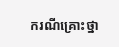ករណីគ្រោះថ្នា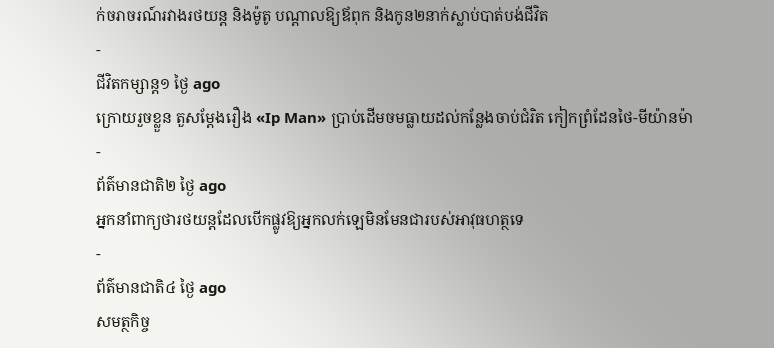ក់ចរាចរណ៍រវាងរថយន្ត និងម៉ូតូ បណ្ដាលឱ្យឪពុក និងកូន២នាក់ស្លាប់បាត់បង់ជីវិត
-
ជីវិតកម្សាន្ដ១ ថ្ងៃ ago
ក្រោយរួចខ្លួន តួសម្ដែងរឿង «Ip Man» ប្រាប់ដើមចមធ្លាយដល់កន្លែងចាប់ជំរិត កៀកព្រំដែនថៃ-មីយ៉ានម៉ា
-
ព័ត៌មានជាតិ២ ថ្ងៃ ago
អ្នកនាំពាក្យថារថយន្តដែលបើកផ្លូវឱ្យអ្នកលក់ឡេមិនមែនជារបស់អាវុធហត្ថទេ
-
ព័ត៌មានជាតិ៤ ថ្ងៃ ago
សមត្ថកិច្ច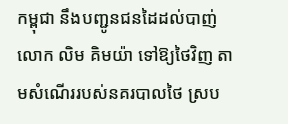កម្ពុជា នឹងបញ្ជូនជនដៃដល់បាញ់លោក លិម គិមយ៉ា ទៅឱ្យថៃវិញ តាមសំណើររបស់នគរបាលថៃ ស្រប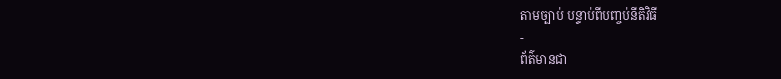តាមច្បាប់ បន្ទាប់ពីបញ្ចប់នីតិវិធី
-
ព័ត៌មានជា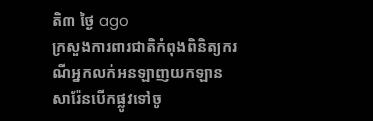តិ៣ ថ្ងៃ ago
ក្រសួងការពារជាតិកំពុងពិនិត្យករណីអ្នកលក់អនឡាញយកឡានសារ៉ែនបើកផ្លូវទៅចូ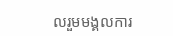លរួមមង្គលការ